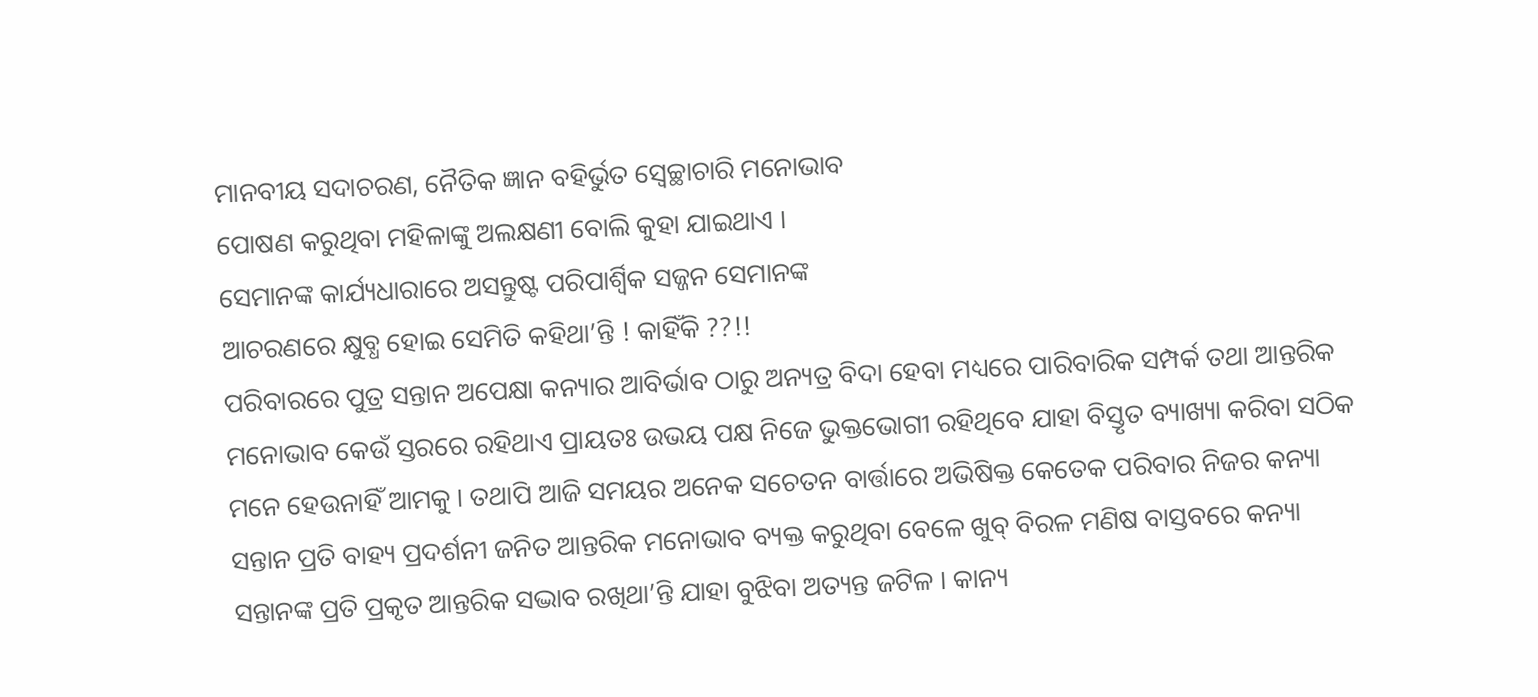ମାନବୀୟ ସଦାଚରଣ, ନୈତିକ ଜ୍ଞାନ ବହିର୍ଭୁତ ସ୍ୱେଚ୍ଛାଚାରି ମନୋଭାବ
ପୋଷଣ କରୁଥିବା ମହିଳାଙ୍କୁ ଅଲକ୍ଷଣୀ ବୋଲି କୁହା ଯାଇଥାଏ ।
ସେମାନଙ୍କ କାର୍ଯ୍ୟଧାରାରେ ଅସନ୍ତୁଷ୍ଟ ପରିପାର୍ଶ୍ଵିକ ସଜ୍ଜନ ସେମାନଙ୍କ
ଆଚରଣରେ କ୍ଷୁବ୍ଧ ହୋଇ ସେମିତି କହିଥା’ନ୍ତି ! କାହିଁକି ??!!
ପରିବାରରେ ପୁତ୍ର ସନ୍ତାନ ଅପେକ୍ଷା କନ୍ୟାର ଆବିର୍ଭାବ ଠାରୁ ଅନ୍ୟତ୍ର ବିଦା ହେବା ମଧ୍ୟରେ ପାରିବାରିକ ସମ୍ପର୍କ ତଥା ଆନ୍ତରିକ ମନୋଭାବ କେଉଁ ସ୍ତରରେ ରହିଥାଏ ପ୍ରାୟତଃ ଉଭୟ ପକ୍ଷ ନିଜେ ଭୁକ୍ତଭୋଗୀ ରହିଥିବେ ଯାହା ବିସ୍ତୃତ ବ୍ୟାଖ୍ୟା କରିବା ସଠିକ ମନେ ହେଉନାହିଁ ଆମକୁ । ତଥାପି ଆଜି ସମୟର ଅନେକ ସଚେତନ ବାର୍ତ୍ତାରେ ଅଭିଷିକ୍ତ କେତେକ ପରିବାର ନିଜର କନ୍ୟା ସନ୍ତାନ ପ୍ରତି ବାହ୍ୟ ପ୍ରଦର୍ଶନୀ ଜନିତ ଆନ୍ତରିକ ମନୋଭାବ ବ୍ୟକ୍ତ କରୁଥିବା ବେଳେ ଖୁବ୍ ବିରଳ ମଣିଷ ବାସ୍ତବରେ କନ୍ୟା ସନ୍ତାନଙ୍କ ପ୍ରତି ପ୍ରକୃତ ଆନ୍ତରିକ ସଦ୍ଭାବ ରଖିଥା’ନ୍ତି ଯାହା ବୁଝିବା ଅତ୍ୟନ୍ତ ଜଟିଳ । କାନ୍ୟ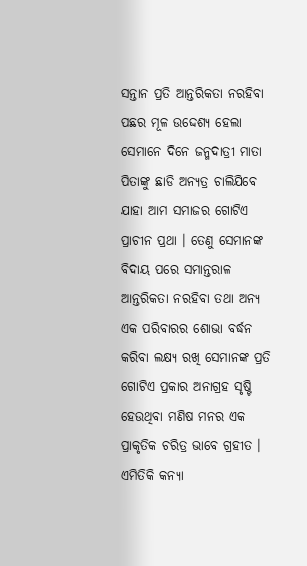ସନ୍ତାନ ପ୍ରତି ଆନ୍ତରିକତା ନରହିବା ପଛର ମୂଳ ଉଦ୍ଦେଶ୍ୟ ହେଲା ସେମାନେ ଦିନେ ଜନ୍ମଦାତ୍ରୀ ମାତା ପିତାଙ୍କୁ ଛାଡି ଅନ୍ୟତ୍ର ଚାଲିଯିବେ ଯାହା ଆମ ସମାଜର ଗୋଟିଏ ପ୍ରାଚୀନ ପ୍ରଥା । ତେଣୁ ସେମାନଙ୍କ ବିଦାୟ ପରେ ସମାନ୍ତରାଳ ଆନ୍ତରିକତା ନରହିବା ତଥା ଅନ୍ୟ ଏକ ପରିବାରର ଶୋଭା ବର୍ଦ୍ଧନ କରିବା ଲକ୍ଷ୍ୟ ରଖି ସେମାନଙ୍କ ପ୍ରତି ଗୋଟିଏ ପ୍ରକାର ଅନାଗ୍ରହ ସୃଷ୍ଟି ହେଉଥିବା ମଣିଷ ମନର ଏକ ପ୍ରାକୃତିକ ଚରିତ୍ର ଭାବେ ଗ୍ରହୀତ । ଏମିତିକି କନ୍ୟା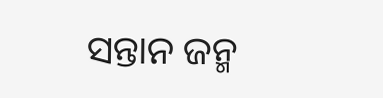ସନ୍ତାନ ଜନ୍ମ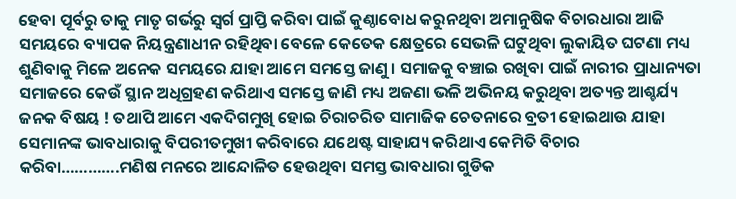ହେବା ପୂର୍ବରୁ ତାକୁ ମାତୃ ଗର୍ଭରୁ ସ୍ୱର୍ଗ ପ୍ରାପ୍ତି କରିବା ପାଇଁ କୁଣ୍ଠାବୋଧ କରୁନଥିବା ଅମାନୁଷିକ ବିଚାରଧାରା ଆଜି ସମୟରେ ବ୍ୟାପକ ନିୟନ୍ତ୍ରଣାଧୀନ ରହିଥିବା ବେଳେ କେତେକ କ୍ଷେତ୍ରରେ ସେଭଳି ଘଟୁଥିବା ଲୁକାୟିତ ଘଟଣା ମଧ୍ୟ ଶୁଣିବାକୁ ମିଳେ ଅନେକ ସମୟରେ ଯାହା ଆମେ ସମସ୍ତେ ଜାଣୁ । ସମାଜକୁ ବଞ୍ଚାଇ ରଖିବା ପାଇଁ ନାରୀର ପ୍ରାଧାନ୍ୟତା ସମାଜରେ କେଉଁ ସ୍ଥାନ ଅଧିଗ୍ରହଣ କରିଥାଏ ସମସ୍ତେ ଜାଣି ମଧ୍ୟ ଅଜଣା ଭଳି ଅଭିନୟ କରୁଥିବା ଅତ୍ୟନ୍ତ ଆଶ୍ଚର୍ଯ୍ୟ ଜନକ ବିଷୟ ! ତଥାପି ଆମେ ଏକଦିଗମୁଖି ହୋଇ ଚିରାଚରିତ ସାମାଜିକ ଚେତନାରେ ବ୍ରତୀ ହୋଇଥାଉ ଯାହା ସେମାନଙ୍କ ଭାବଧାରାକୁ ବିପରୀତମୁଖୀ କରିବାରେ ଯଥେଷ୍ଟ ସାହାଯ୍ୟ କରିଥାଏ କେମିତି ବିଚାର କରିବା………….ମଣିଷ ମନରେ ଆନ୍ଦୋଳିତ ହେଉଥିବା ସମସ୍ତ ଭାବଧାରା ଗୁଡିକ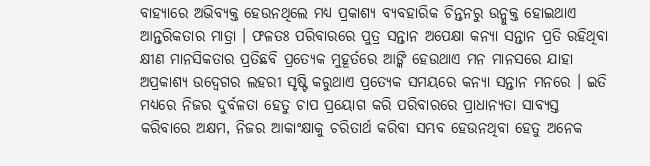ବାହ୍ୟାରେ ଅଭିବ୍ୟକ୍ତ ହେଉନଥିଲେ ମଧ୍ୟ ପ୍ରକାଶ୍ୟ ବ୍ୟବହାରିକ ଚିନ୍ତନରୁ ଉନ୍ମୁକ୍ତ ହୋଇଥାଏ ଆନ୍ତରିକତାର ମାତ୍ରା । ଫଳତଃ ପରିବାରରେ ପୁତ୍ର ସନ୍ତାନ ଅପେକ୍ଷା କନ୍ୟା ସନ୍ତାନ ପ୍ରତି ରହିଥିବା କ୍ଷୀଣ ମାନସିକତାର ପ୍ରତିଛବି ପ୍ରତ୍ୟେକ ମୁହୂର୍ତରେ ଆଙ୍କି ହେଉଥାଏ ମନ ମାନସରେ ଯାହା ଅପ୍ରକାଶ୍ୟ ଉଦ୍ବେଗର ଲହରୀ ସୃଷ୍ଟି କରୁଥାଏ ପ୍ରତ୍ୟେକ ସମୟରେ କନ୍ୟା ସନ୍ତାନ ମନରେ । ଇତି ମଧ୍ୟରେ ନିଜର ଦୁର୍ବଳତା ହେତୁ ଚାପ ପ୍ରୟୋଗ କରି ପରିବାରରେ ପ୍ରାଧାନ୍ୟତା ସାବ୍ୟସ୍ତ କରିବାରେ ଅକ୍ଷମ, ନିଜର ଆକାଂକ୍ଷାକୁ ଚରିତାର୍ଥ କରିବା ସମ୍ଭବ ହେଉନଥିବା ହେତୁ ଅନେକ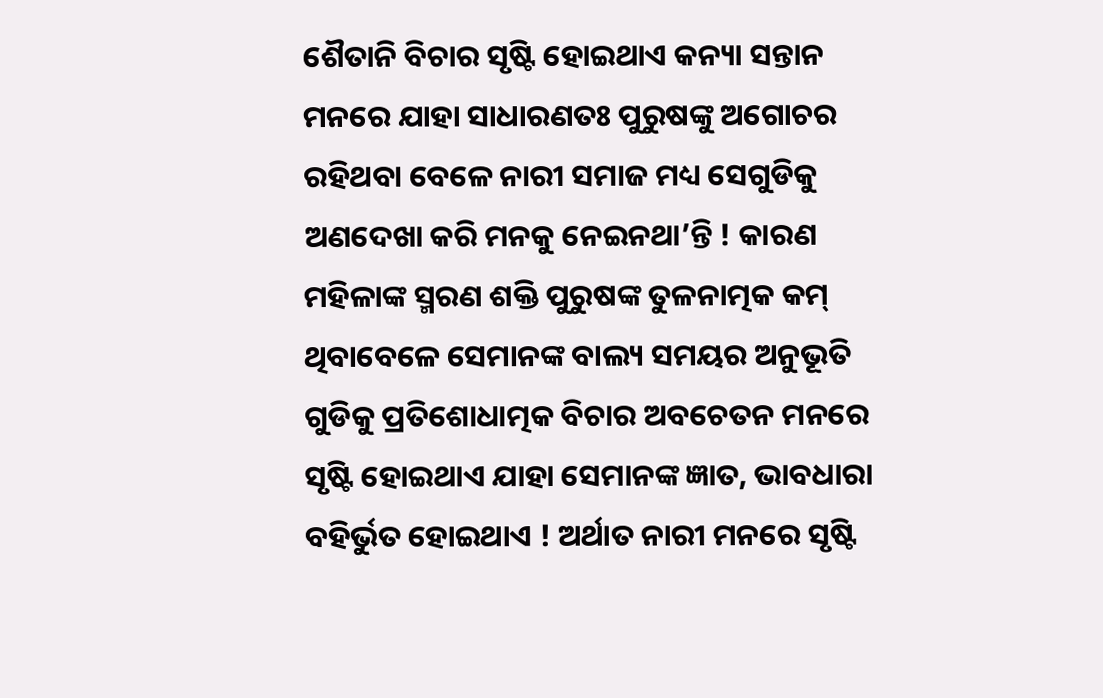ଶୈତାନି ବିଚାର ସୃଷ୍ଟି ହୋଇଥାଏ କନ୍ୟା ସନ୍ତାନ ମନରେ ଯାହା ସାଧାରଣତଃ ପୁରୁଷଙ୍କୁ ଅଗୋଚର ରହିଥବା ବେଳେ ନାରୀ ସମାଜ ମଧ୍ୟ ସେଗୁଡିକୁ ଅଣଦେଖା କରି ମନକୁ ନେଇନଥା’ନ୍ତି ! କାରଣ ମହିଳାଙ୍କ ସ୍ମରଣ ଶକ୍ତି ପୁରୁଷଙ୍କ ତୁଳନାତ୍ମକ କମ୍ ଥିବାବେଳେ ସେମାନଙ୍କ ବାଲ୍ୟ ସମୟର ଅନୁଭୂତି ଗୁଡିକୁ ପ୍ରତିଶୋଧାତ୍ମକ ବିଚାର ଅବଚେତନ ମନରେ ସୃଷ୍ଟି ହୋଇଥାଏ ଯାହା ସେମାନଙ୍କ ଜ୍ଞାତ, ଭାବଧାରା ବହିର୍ଭୁତ ହୋଇଥାଏ ! ଅର୍ଥାତ ନାରୀ ମନରେ ସୃଷ୍ଟି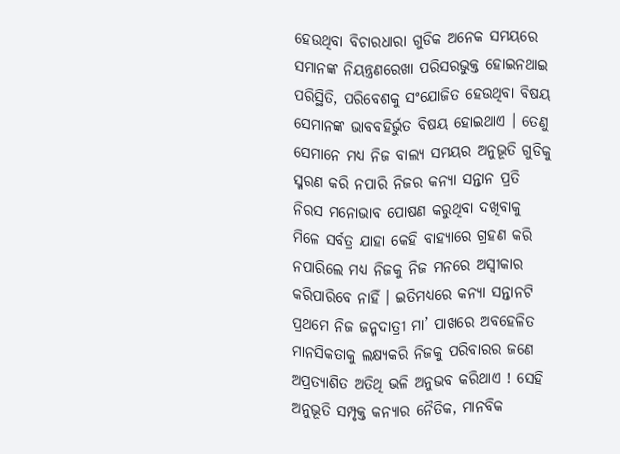ହେଉଥିବା ବିଚାରଧାରା ଗୁଡିକ ଅନେକ ସମୟରେ ସମାନଙ୍କ ନିୟନ୍ତ୍ରଣରେଖା ପରିସରଭୁକ୍ତ ହୋଇନଥାଇ ପରିସ୍ଥିତି, ପରିବେଶକୁ ସଂଯୋଜିତ ହେଉଥିବା ବିଷୟ ସେମାନଙ୍କ ଭାବବହିର୍ଭୁତ ବିଷୟ ହୋଇଥାଏ । ତେଣୁ ସେମାନେ ମଧ୍ୟ ନିଜ ବାଲ୍ୟ ସମୟର ଅନୁଭୂତି ଗୁଡିକୁ ସ୍ମରଣ କରି ନପାରି ନିଜର କନ୍ୟା ସନ୍ତାନ ପ୍ରତି ନିରସ ମନୋଭାବ ପୋଷଣ କରୁଥିବା ଦଖିବାକୁ ମିଳେ ସର୍ବତ୍ର ଯାହା କେହି ବାହ୍ୟାରେ ଗ୍ରହଣ କରି ନପାରିଲେ ମଧ୍ୟ ନିଜକୁ ନିଜ ମନରେ ଅସ୍ୱୀକାର କରିପାରିବେ ନାହିଁ । ଇତିମଧ୍ୟରେ କନ୍ୟା ସନ୍ତାନଟି ପ୍ରଥମେ ନିଜ ଜନ୍ମଦାତ୍ରୀ ମା’ ପାଖରେ ଅବହେଳିତ ମାନସିକତାକୁ ଲକ୍ଷ୍ୟକରି ନିଜକୁ ପରିବାରର ଜଣେ ଅପ୍ରତ୍ୟାଶିତ ଅତିଥି ଭଳି ଅନୁଭବ କରିଥାଏ ! ସେହି ଅନୁଭୂତି ସମ୍ପୃକ୍ତ କନ୍ୟାର ନୈତିକ, ମାନବିକ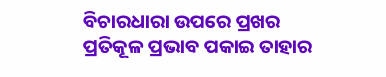ବିଚାରଧାରା ଉପରେ ପ୍ରଖର ପ୍ରତିକୂଳ ପ୍ରଭାବ ପକାଇ ତାହାର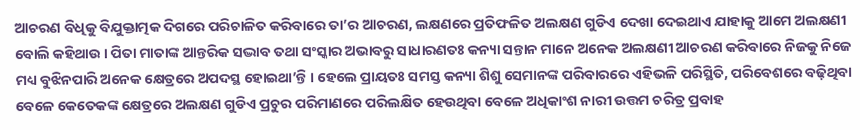ଆଚରଣ ବିଧିକୁ ବିଯୁକ୍ତାତ୍ମକ ଦିଗରେ ପରିଚାଳିତ କରିବାରେ ତା’ର ଆଚରଣ, ଲକ୍ଷଣରେ ପ୍ରତିଫଳିତ ଅଲକ୍ଷଣ ଗୁଡିଏ ଦେଖା ଦେଇଥାଏ ଯାହାକୁ ଆମେ ଅଲକ୍ଷଣୀ ବୋଲି କହିଥାଉ । ପିତା ମାତାଙ୍କ ଆନ୍ତରିକ ସଦ୍ଭାବ ତଥା ସଂସ୍କାର ଅଭାବରୁ ସାଧାରଣତଃ କନ୍ୟା ସନ୍ତାନ ମାନେ ଅନେକ ଅଲକ୍ଷଣୀ ଆଚରଣ କରିବାରେ ନିଜକୁ ନିଜେ ମଧ୍ୟ ବୁଝିନପାରି ଅନେକ କ୍ଷେତ୍ରରେ ଅପଦସ୍ଥ ହୋଇଥା’ନ୍ତି । ହେଲେ ପ୍ରାୟତଃ ସମସ୍ତ କନ୍ୟା ଶିଶୁ ସେମାନଙ୍କ ପରିବାରରେ ଏହିଭଳି ପରିସ୍ଥିତି, ପରିବେଶରେ ବଢ଼ିଥିବା ବେଳେ କେତେକଙ୍କ କ୍ଷେତ୍ରରେ ଅଲକ୍ଷଣ ଗୁଡିଏ ପ୍ରଚୁର ପରିମାଣରେ ପରିଲକ୍ଷିତ ହେଉଥିବା ବେଳେ ଅଧିକାଂଶ ନାରୀ ଉତ୍ତମ ଚରିତ୍ର ପ୍ରବାହ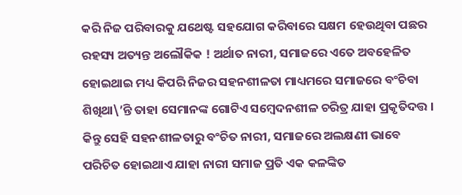କରି ନିଜ ପରିବାରକୁ ଯଥେଷ୍ଟ ସହଯୋଗ କରିବାରେ ସକ୍ଷମ ହେଉଥିବା ପଛର ରହସ୍ୟ ଅତ୍ୟନ୍ତ ଅଲୌକିକ ! ଅର୍ଥାତ ନାରୀ, ସମାଜରେ ଏତେ ଅବହେଳିତ ହୋଇଥାଇ ମଧ୍ୟ କିପରି ନିଜର ସହନଶୀଳତା ମାଧ୍ୟମରେ ସମାଜରେ ବଂଚିବା ଶିଖିଥା\’ନ୍ତି ତାହା ସେମାନଙ୍କ ଗୋଟିଏ ସମ୍ବେଦନଶୀଳ ଚରିତ୍ର ଯାହା ପ୍ରକୃତିଦତ୍ତ । କିନ୍ତୁ ସେହି ସହନଶୀଳତାରୁ ବଂଚିତ ନାରୀ, ସମାଜରେ ଅଲକ୍ଷଣୀ ଭାବେ ପରିଚିତ ହୋଇଥାଏ ଯାହା ନାରୀ ସମାଜ ପ୍ରତି ଏକ କଳଙ୍କିତ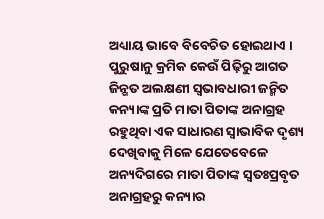ଅଧ୍ୟାୟ ଭାବେ ବିବେଚିତ ହୋଇଥାଏ । ପୁରୁଷାନୁ କ୍ରମିକ କେଉଁ ପିଢ଼ିରୁ ଆଗତ ଜିନ୍ଗତ ଅଲକ୍ଷଣୀ ସ୍ୱଭାବଧାରୀ ଜନ୍ମିତ କନ୍ୟାଙ୍କ ପ୍ରତି ମାତା ପିତାଙ୍କ ଅନାଗ୍ରହ ରହୁଥିବା ଏକ ସାଧାରଣ ସ୍ୱାଭାବିକ ଦୃଶ୍ୟ ଦେଖିବାକୁ ମିଳେ ଯେତେବେଳେ ଅନ୍ୟଦିଗରେ ମାତା ପିତାଙ୍କ ସ୍ୱତଃପ୍ରବୃତ ଅନାଗ୍ରହରୁ କନ୍ୟାର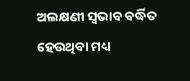ଅଲକ୍ଷଣୀ ସ୍ୱଭାବ ବର୍ଦ୍ଧିତ ହେଉଥିବା ମଧ୍ୟ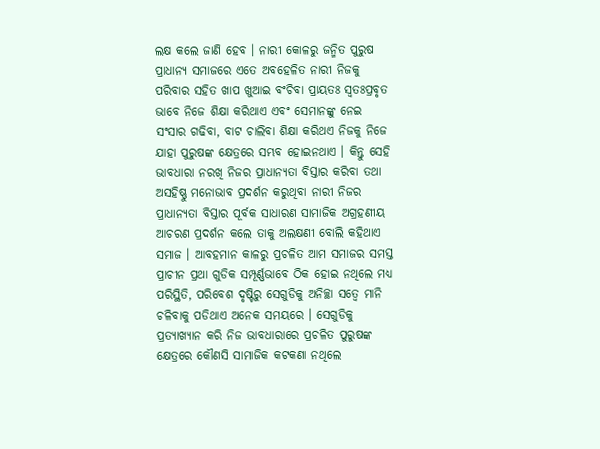ଲକ୍ଷ କଲେ ଜାଣି ହେବ । ନାରୀ କୋଳରୁ ଜନ୍ମିତ ପୁରୁଷ ପ୍ରାଧାନ୍ୟ ସମାଜରେ ଏତେ ଅବହେଳିତ ନାରୀ ନିଜକୁ ପରିବାର ସହିତ ଖାପ ଖୁଆଇ ବଂଚିବା ପ୍ରାୟତଃ ସ୍ୱତଃପ୍ରବୃତ ଭାବେ ନିଜେ ଶିକ୍ଷା କରିଥାଏ ଏବଂ ସେମାନଙ୍କୁ ନେଇ ସଂସାର ଗଢିବା, ବାଟ ଚାଲିବା ଶିକ୍ଷା କରିଥଏ ନିଜକୁ ନିଜେ ଯାହା ପୁରୁଷଙ୍କ କ୍ଷେତ୍ରରେ ସମ୍ଭବ ହୋଇନଥାଏ । କିନ୍ତୁ ସେହି ଭାବଧାରା ନରଖି ନିଜର ପ୍ରାଧାନ୍ୟତା ବିସ୍ତାର କରିବା ତଥା ଅସହିଷ୍ଣୁ ମନୋଭାବ ପ୍ରଦର୍ଶନ କରୁଥିବା ନାରୀ ନିଜର ପ୍ରାଧାନ୍ୟତା ବିସ୍ତାର ପୂର୍ବକ ସାଧାରଣ ସାମାଜିକ ଅଗ୍ରହଣୀୟ ଆଚରଣ ପ୍ରଦର୍ଶନ କଲେ ତାକୁ ଅଲକ୍ଷଣୀ ବୋଲି କହିଥାଏ ସମାଜ । ଆବହମାନ କାଳରୁ ପ୍ରଚଳିତ ଆମ ସମାଜର ସମସ୍ତ ପ୍ରାଚୀନ ପ୍ରଥା ଗୁଡିକ ସମ୍ପୂର୍ଣ୍ଣଭାବେ ଠିକ ହୋଇ ନଥିଲେ ମଧ୍ୟ ପରିସ୍ଥିତି, ପରିବେଶ ଦୃଷ୍ଟିରୁ ସେଗୁଡିକୁ ଅନିଚ୍ଛା ସତ୍ୱେ ମାନି ଚଳିବାକୁ ପଡିଥାଏ ଅନେକ ସମୟରେ । ସେଗୁଡିକୁ ପ୍ରତ୍ୟାଖ୍ୟାନ କରି ନିଜ ଭାବଧାରାରେ ପ୍ରଚଳିତ ପୁରୁଷଙ୍କ କ୍ଷେତ୍ରରେ କୌଣସି ସାମାଜିକ କଟକଣା ନଥିଲେ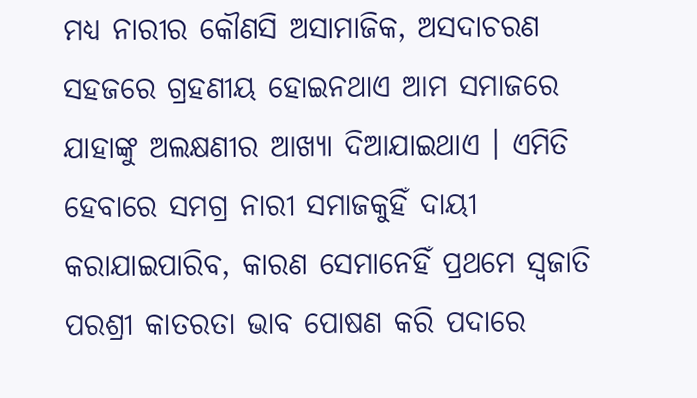ମଧ୍ୟ ନାରୀର କୌଣସି ଅସାମାଜିକ, ଅସଦାଚରଣ ସହଜରେ ଗ୍ରହଣୀୟ ହୋଇନଥାଏ ଆମ ସମାଜରେ ଯାହାଙ୍କୁ ଅଲକ୍ଷଣୀର ଆଖ୍ୟା ଦିଆଯାଇଥାଏ । ଏମିତି ହେବାରେ ସମଗ୍ର ନାରୀ ସମାଜକୁହିଁ ଦାୟୀ କରାଯାଇପାରିବ, କାରଣ ସେମାନେହିଁ ପ୍ରଥମେ ସ୍ୱଜାତି ପରଶ୍ରୀ କାତରତା ଭାବ ପୋଷଣ କରି ପଦାରେ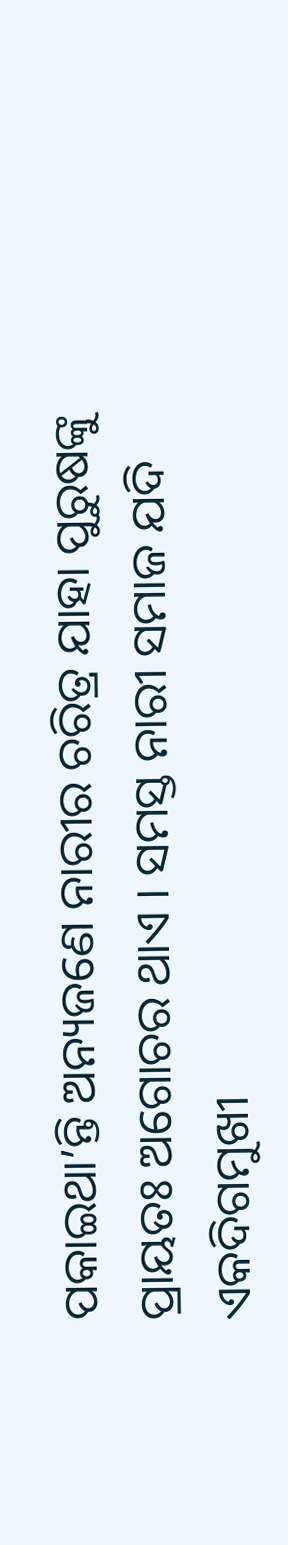ପକାଇଥା’ନ୍ତି ଅନ୍ୟଜଣେ ନାରୀର ଚରିତ୍ର ଯାହା ପୁରୁଷଙ୍କୁ ପ୍ରାୟତଃ ଅଗୋଚର ଥାଏ । ସମସ୍ତ ନାରୀ ସମାଜ ଯଦି ଏକଦିଗମୁଖୀ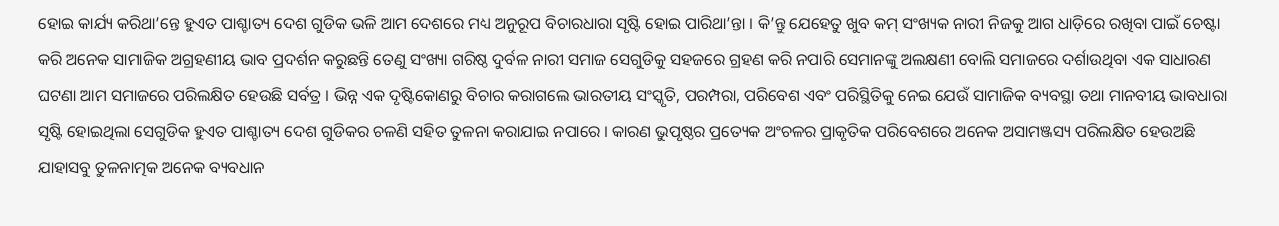ହୋଇ କାର୍ଯ୍ୟ କରିଥା’ନ୍ତେ ହୁଏତ ପାଶ୍ଚାତ୍ୟ ଦେଶ ଗୁଡିକ ଭଳି ଆମ ଦେଶରେ ମଧ୍ୟ ଅନୁରୂପ ବିଚାରଧାରା ସୃଷ୍ଟି ହୋଇ ପାରିଥା’ନ୍ତା । କି’ନ୍ତୁ ଯେହେତୁ ଖୁବ କମ୍ ସଂଖ୍ୟକ ନାରୀ ନିଜକୁ ଆଗ ଧାଡ଼ିରେ ରଖିବା ପାଇଁ ଚେଷ୍ଟା କରି ଅନେକ ସାମାଜିକ ଅଗ୍ରହଣୀୟ ଭାବ ପ୍ରଦର୍ଶନ କରୁଛନ୍ତି ତେଣୁ ସଂଖ୍ୟା ଗରିଷ୍ଠ ଦୁର୍ବଳ ନାରୀ ସମାଜ ସେଗୁଡିକୁ ସହଜରେ ଗ୍ରହଣ କରି ନପାରି ସେମାନଙ୍କୁ ଅଲକ୍ଷଣୀ ବୋଲି ସମାଜରେ ଦର୍ଶାଉଥିବା ଏକ ସାଧାରଣ ଘଟଣା ଆମ ସମାଜରେ ପରିଲକ୍ଷିତ ହେଉଛି ସର୍ବତ୍ର । ଭିନ୍ନ ଏକ ଦୃଷ୍ଟିକୋଣରୁ ବିଚାର କରାଗଲେ ଭାରତୀୟ ସଂସ୍କୃତି, ପରମ୍ପରା, ପରିବେଶ ଏବଂ ପରିସ୍ଥିତିକୁ ନେଇ ଯେଉଁ ସାମାଜିକ ବ୍ୟବସ୍ଥା ତଥା ମାନବୀୟ ଭାବଧାରା ସୃଷ୍ଟି ହୋଇଥିଲା ସେଗୁଡିକ ହୁଏତ ପାଶ୍ଚାତ୍ୟ ଦେଶ ଗୁଡିକର ଚଳଣି ସହିତ ତୁଳନା କରାଯାଇ ନପାରେ । କାରଣ ଭୁପୃଷ୍ଠର ପ୍ରତ୍ୟେକ ଅଂଚଳର ପ୍ରାକୃତିକ ପରିବେଶରେ ଅନେକ ଅସାମଞ୍ଜସ୍ୟ ପରିଲକ୍ଷିତ ହେଉଅଛି ଯାହାସବୁ ତୁଳନାତ୍ମକ ଅନେକ ବ୍ୟବଧାନ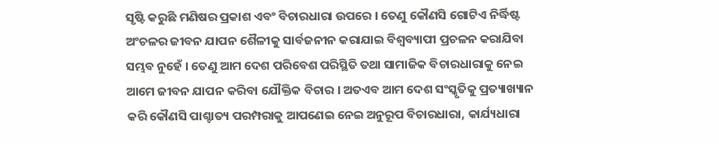ସୃଷ୍ଟି କରୁଛି ମଣିଷର ପ୍ରକାଶ ଏବଂ ବିଚାରଧାରା ଉପରେ । ତେଣୁ କୌଣସି ଗୋଟିଏ ନିର୍ଦ୍ଧିଷ୍ଟ ଅଂଚଳର ଜୀବନ ଯାପନ ଶୈଳୀକୁ ସାର୍ବଜନୀନ କରାଯାଇ ବିଶ୍ୱବ୍ୟାପୀ ପ୍ରଚଳନ କରାଯିବା ସମ୍ଭବ ନୁହେଁ । ତେଣୁ ଆମ ଦେଶ ପରିବେଶ ପରିସ୍ଥିତି ତଥା ସାମାଜିକ ବିଚାରଧାରାକୁ ନେଇ ଆମେ ଜୀବନ ଯାପନ କରିବା ଯୌକ୍ତିକ ବିଚାର । ଅତଏବ ଆମ ଦେଶ ସଂସ୍କୃତିକୁ ପ୍ରତ୍ୟାଖ୍ୟାନ କରି କୌଣସି ପାଶ୍ଚାତ୍ୟ ପରମ୍ପରାକୁ ଆପଣେଇ ନେଇ ଅନୁରୂପ ବିଚାରଧାରା, କାର୍ଯ୍ୟଧାରା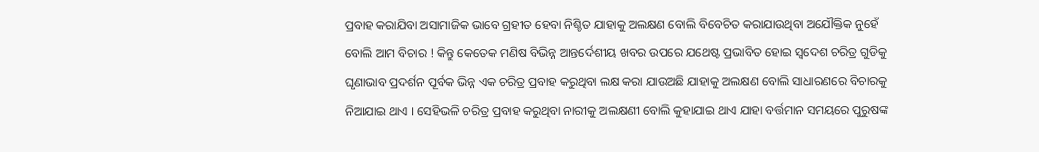ପ୍ରବାହ କରାଯିବା ଅସାମାଜିକ ଭାବେ ଗ୍ରହୀତ ହେବା ନିଶ୍ଚିତ ଯାହାକୁ ଅଲକ୍ଷଣ ବୋଲି ବିବେଚିତ କରାଯାଉଥିବା ଅଯୌକ୍ତିକ ନୁହେଁ ବୋଲି ଆମ ବିଚାର ! କିନ୍ତୁ କେତେକ ମଣିଷ ବିଭିନ୍ନ ଆନ୍ତର୍ଦେଶୀୟ ଖବର ଉପରେ ଯଥେଷ୍ଟ ପ୍ରଭାବିତ ହୋଇ ସ୍ୱଦେଶ ଚରିତ୍ର ଗୁଡିକୁ ଘୃଣାଭାବ ପ୍ରଦର୍ଶନ ପୂର୍ବକ ଭିନ୍ନ ଏକ ଚରିତ୍ର ପ୍ରବାହ କରୁଥିବା ଲକ୍ଷ କରା ଯାଉଅଛି ଯାହାକୁ ଅଲକ୍ଷଣ ବୋଲି ସାଧାରଣରେ ବିଚାରକୁ ନିଆଯାଇ ଥାଏ । ସେହିଭଳି ଚରିତ୍ର ପ୍ରବାହ କରୁଥିବା ନାରୀକୁ ଅଲକ୍ଷଣୀ ବୋଲି କୁହାଯାଇ ଥାଏ ଯାହା ବର୍ତ୍ତମାନ ସମୟରେ ପୁରୁଷଙ୍କ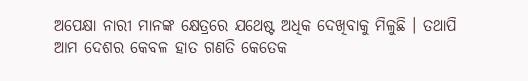ଅପେକ୍ଷା ନାରୀ ମାନଙ୍କ କ୍ଷେତ୍ରରେ ଯଥେଷ୍ଟ ଅଧିକ ଦେଖିବାକୁ ମିଳୁଛି । ତଥାପି ଆମ ଦେଶର କେବଳ ହାତ ଗଣତି କେତେକ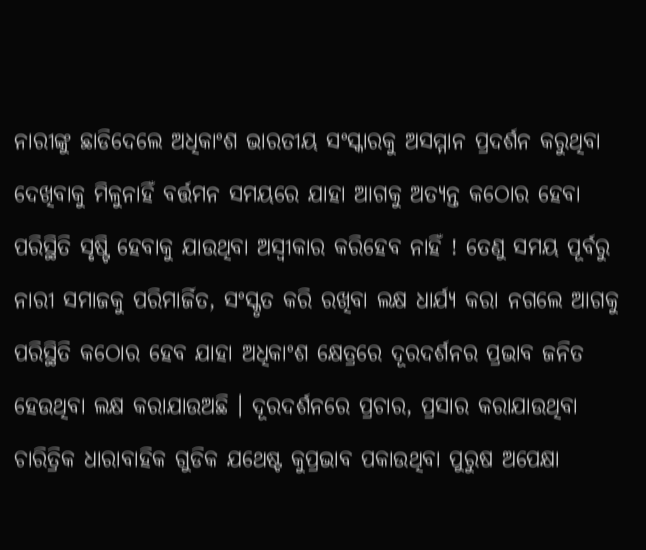ନାରୀଙ୍କୁ ଛାଡିଦେଲେ ଅଧିକାଂଶ ଭାରତୀୟ ସଂସ୍କାରକୁ ଅସମ୍ମାନ ପ୍ରଦର୍ଶନ କରୁଥିବା ଦେଖିବାକୁ ମିଳୁନାହିଁ ବର୍ତ୍ତମନ ସମୟରେ ଯାହା ଆଗକୁ ଅତ୍ୟନ୍ତ କଠୋର ହେବା ପରିସ୍ଥିତି ସୃଷ୍ଟି ହେବାକୁ ଯାଉଥିବା ଅସ୍ୱୀକାର କରିହେବ ନାହିଁ ! ତେଣୁ ସମୟ ପୂର୍ବରୁ ନାରୀ ସମାଜକୁ ପରିମାର୍ଜିତ, ସଂସ୍କୃତ କରି ରଖିବା ଲକ୍ଷ ଧାର୍ଯ୍ୟ କରା ନଗଲେ ଆଗକୁ ପରିସ୍ଥିତି କଠୋର ହେବ ଯାହା ଅଧିକାଂଶ କ୍ଷେତ୍ରରେ ଦୂରଦର୍ଶନର ପ୍ରଭାବ ଜନିତ ହେଉଥିବା ଲକ୍ଷ କରାଯାଉଅଛି । ଦୂରଦର୍ଶନରେ ପ୍ରଚାର, ପ୍ରସାର କରାଯାଉଥିବା ଚାରିତ୍ରିକ ଧାରାବାହିକ ଗୁଡିକ ଯଥେଷ୍ଟ କୁପ୍ରଭାବ ପକାଉଥିବା ପୁରୁଷ ଅପେକ୍ଷା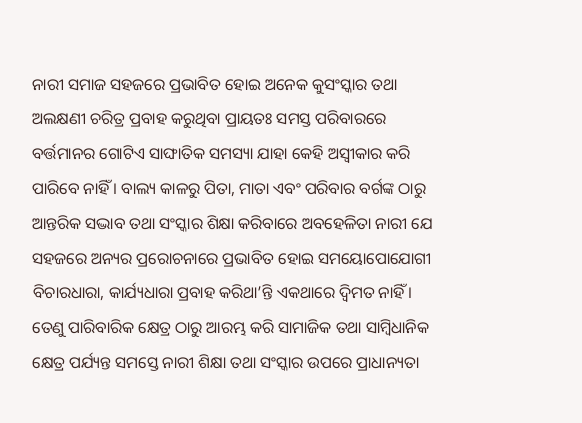ନାରୀ ସମାଜ ସହଜରେ ପ୍ରଭାବିତ ହୋଇ ଅନେକ କୁସଂସ୍କାର ତଥା ଅଲକ୍ଷଣୀ ଚରିତ୍ର ପ୍ରବାହ କରୁଥିବା ପ୍ରାୟତଃ ସମସ୍ତ ପରିବାରରେ ବର୍ତ୍ତମାନର ଗୋଟିଏ ସାଙ୍ଘାତିକ ସମସ୍ୟା ଯାହା କେହି ଅସ୍ୱୀକାର କରି ପାରିବେ ନାହିଁ । ବାଲ୍ୟ କାଳରୁ ପିତା, ମାତା ଏବଂ ପରିବାର ବର୍ଗଙ୍କ ଠାରୁ ଆନ୍ତରିକ ସଦ୍ଭାବ ତଥା ସଂସ୍କାର ଶିକ୍ଷା କରିବାରେ ଅବହେଳିତା ନାରୀ ଯେ ସହଜରେ ଅନ୍ୟର ପ୍ରରୋଚନାରେ ପ୍ରଭାବିତ ହୋଇ ସମୟୋପୋଯୋଗୀ ବିଚାରଧାରା, କାର୍ଯ୍ୟଧାରା ପ୍ରବାହ କରିଥା’ନ୍ତି ଏକଥାରେ ଦ୍ୱିମତ ନାହିଁ । ତେଣୁ ପାରିବାରିକ କ୍ଷେତ୍ର ଠାରୁ ଆରମ୍ଭ କରି ସାମାଜିକ ତଥା ସାମ୍ବିଧାନିକ କ୍ଷେତ୍ର ପର୍ଯ୍ୟନ୍ତ ସମସ୍ତେ ନାରୀ ଶିକ୍ଷା ତଥା ସଂସ୍କାର ଉପରେ ପ୍ରାଧାନ୍ୟତା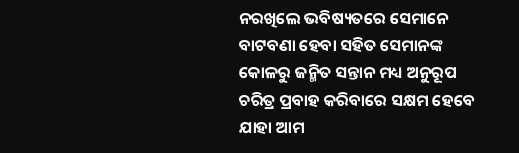ନରଖିଲେ ଭବିଷ୍ୟତରେ ସେମାନେ ବାଟବଣା ହେବା ସହିତ ସେମାନଙ୍କ କୋଳରୁ ଜନ୍ମିତ ସନ୍ତାନ ମଧ୍ୟ ଅନୁରୂପ ଚରିତ୍ର ପ୍ରବାହ କରିବାରେ ସକ୍ଷମ ହେବେ ଯାହା ଆମ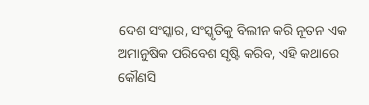ଦେଶ ସଂସ୍କାର, ସଂସ୍କୃତିକୁ ବିଲୀନ କରି ନୂତନ ଏକ ଅମାନୁଷିକ ପରିବେଶ ସୃଷ୍ଟି କରିବ, ଏହି କଥାରେ କୌଣସି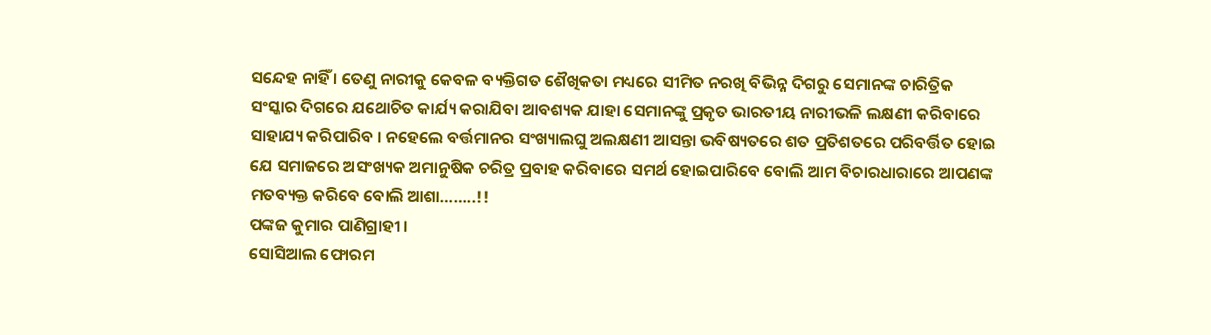ସନ୍ଦେହ ନାହିଁ । ତେଣୁ ନାରୀକୁ କେବଳ ବ୍ୟକ୍ତିଗତ ଶୈଖିକତା ମଧ୍ୟରେ ସୀମିତ ନରଖି ବିଭିନ୍ନ ଦିଗରୁ ସେମାନଙ୍କ ଚାରିତ୍ରିକ ସଂସ୍କାର ଦିଗରେ ଯଥୋଚିତ କାର୍ଯ୍ୟ କରାଯିବା ଆବଶ୍ୟକ ଯାହା ସେମାନଙ୍କୁ ପ୍ରକୃତ ଭାରତୀୟ ନାରୀଭଳି ଲକ୍ଷଣୀ କରିବାରେ ସାହାଯ୍ୟ କରିପାରିବ । ନହେଲେ ବର୍ତ୍ତମାନର ସଂଖ୍ୟାଲଘୁ ଅଲକ୍ଷଣୀ ଆସନ୍ତା ଭବିଷ୍ୟତରେ ଶତ ପ୍ରତିଶତରେ ପରିବର୍ତ୍ତିତ ହୋଇ ଯେ ସମାଜରେ ଅସଂଖ୍ୟକ ଅମାନୁଷିକ ଚରିତ୍ର ପ୍ରବାହ କରିବାରେ ସମର୍ଥ ହୋଇପାରିବେ ବୋଲି ଆମ ବିଚାରଧାରାରେ ଆପଣଙ୍କ ମତବ୍ୟକ୍ତ କରିବେ ବୋଲି ଆଶା……..!!
ପଙ୍କଜ କୁମାର ପାଣିଗ୍ରାହୀ ।
ସୋସିଆଲ ଫୋରମ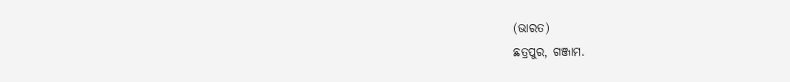(ଭାରତ)
ଛତ୍ରପୁର, ଗଞ୍ଜାମ.